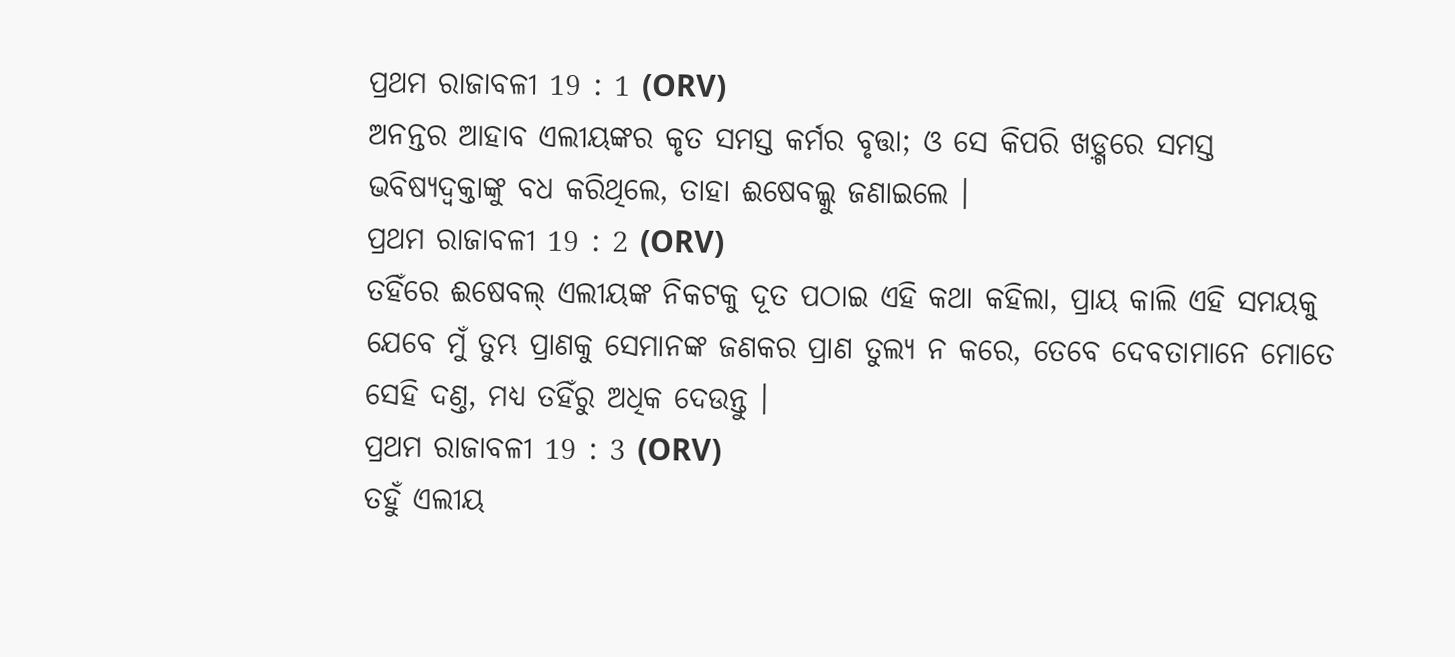ପ୍ରଥମ ରାଜାବଳୀ 19 : 1 (ORV)
ଅନନ୍ତର ଆହାବ ଏଲୀୟଙ୍କର କୃତ ସମସ୍ତ କର୍ମର ବୃତ୍ତା; ଓ ସେ କିପରି ଖଡ଼୍ଗରେ ସମସ୍ତ ଭବିଷ୍ୟଦ୍ବକ୍ତାଙ୍କୁ ବଧ କରିଥିଲେ, ତାହା ଈଷେବଲ୍କୁ ଜଣାଇଲେ ।
ପ୍ରଥମ ରାଜାବଳୀ 19 : 2 (ORV)
ତହିଁରେ ଈଷେବଲ୍ ଏଲୀୟଙ୍କ ନିକଟକୁ ଦୂତ ପଠାଇ ଏହି କଥା କହିଲା, ପ୍ରାୟ କାଲି ଏହି ସମୟକୁ ଯେବେ ମୁଁ ତୁମ୍ଭ ପ୍ରାଣକୁ ସେମାନଙ୍କ ଜଣକର ପ୍ରାଣ ତୁଲ୍ୟ ନ କରେ, ତେବେ ଦେବତାମାନେ ମୋତେ ସେହି ଦଣ୍ତ, ମଧ୍ୟ ତହିଁରୁ ଅଧିକ ଦେଉନ୍ତୁ ।
ପ୍ରଥମ ରାଜାବଳୀ 19 : 3 (ORV)
ତହୁଁ ଏଲୀୟ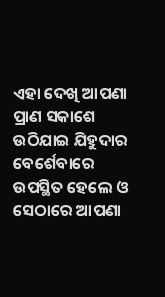ଏହା ଦେଖି ଆପଣା ପ୍ରାଣ ସକାଶେ ଉଠିଯାଇ ଯିହୁଦାର ବେର୍ଶେବାରେ ଉପସ୍ଥିତ ହେଲେ ଓ ସେଠାରେ ଆପଣା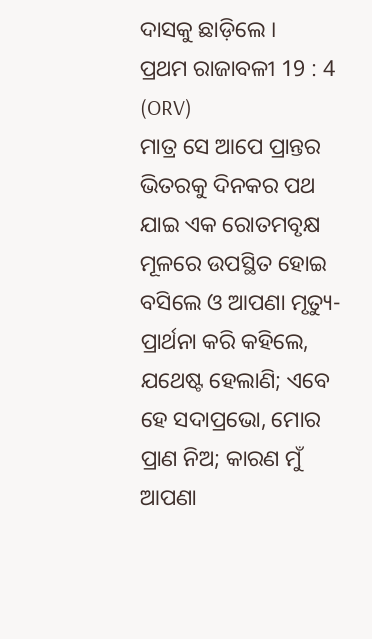ଦାସକୁ ଛାଡ଼ିଲେ ।
ପ୍ରଥମ ରାଜାବଳୀ 19 : 4 (ORV)
ମାତ୍ର ସେ ଆପେ ପ୍ରାନ୍ତର ଭିତରକୁ ଦିନକର ପଥ ଯାଇ ଏକ ରୋତମବୃକ୍ଷ ମୂଳରେ ଉପସ୍ଥିତ ହୋଇ ବସିଲେ ଓ ଆପଣା ମୃତ୍ୟୁ-ପ୍ରାର୍ଥନା କରି କହିଲେ, ଯଥେଷ୍ଟ ହେଲାଣି; ଏବେ ହେ ସଦାପ୍ରଭୋ, ମୋର ପ୍ରାଣ ନିଅ; କାରଣ ମୁଁ ଆପଣା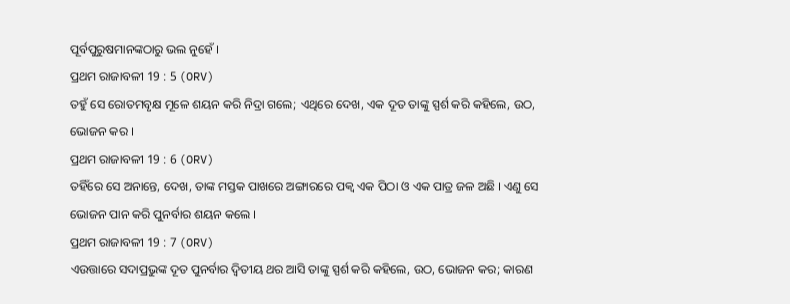ପୂର୍ବପୁରୁଷମାନଙ୍କଠାରୁ ଭଲ ନୁହେଁ ।
ପ୍ରଥମ ରାଜାବଳୀ 19 : 5 (ORV)
ତହୁଁ ସେ ରୋତମବୃକ୍ଷ ମୂଳେ ଶୟନ କରି ନିଦ୍ରା ଗଲେ; ଏଥିରେ ଦେଖ, ଏକ ଦୂତ ତାଙ୍କୁ ସ୍ପର୍ଶ କରି କହିଲେ, ଉଠ, ଭୋଜନ କର ।
ପ୍ରଥମ ରାଜାବଳୀ 19 : 6 (ORV)
ତହିଁରେ ସେ ଅନାନ୍ତେ, ଦେଖ, ତାଙ୍କ ମସ୍ତକ ପାଖରେ ଅଙ୍ଗାରରେ ପକ୍ଵ ଏକ ପିଠା ଓ ଏକ ପାତ୍ର ଜଳ ଅଛି । ଏଣୁ ସେ ଭୋଜନ ପାନ କରି ପୁନର୍ବାର ଶୟନ କଲେ ।
ପ୍ରଥମ ରାଜାବଳୀ 19 : 7 (ORV)
ଏଉତ୍ତାରେ ସଦାପ୍ରଭୁଙ୍କ ଦୂତ ପୁନର୍ବାର ଦ୍ଵିତୀୟ ଥର ଆସି ତାଙ୍କୁ ସ୍ପର୍ଶ କରି କହିଲେ, ଉଠ, ଭୋଜନ କର; କାରଣ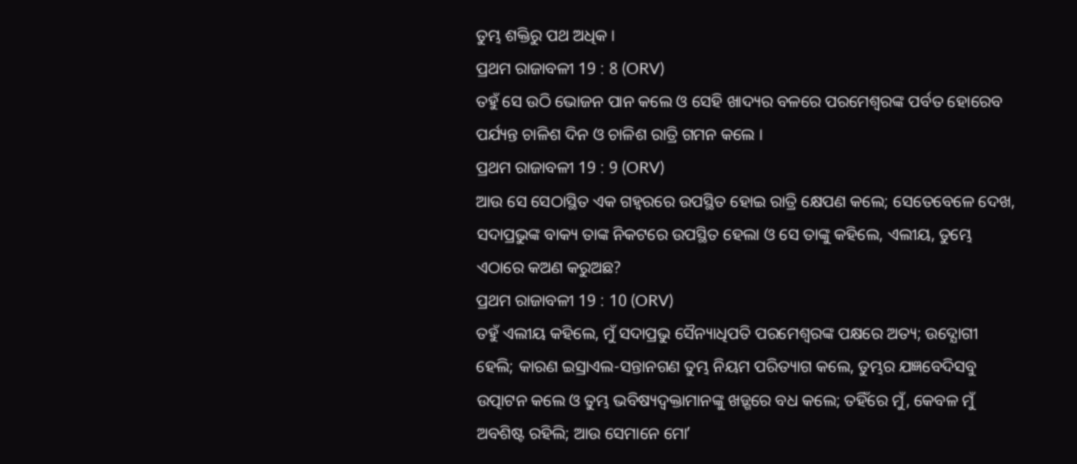ତୁମ୍ଭ ଶକ୍ତିରୁ ପଥ ଅଧିକ ।
ପ୍ରଥମ ରାଜାବଳୀ 19 : 8 (ORV)
ତହୁଁ ସେ ଉଠି ଭୋଜନ ପାନ କଲେ ଓ ସେହି ଖାଦ୍ୟର ବଳରେ ପରମେଶ୍ଵରଙ୍କ ପର୍ବତ ହୋରେବ ପର୍ଯ୍ୟନ୍ତ ଚାଳିଶ ଦିନ ଓ ଚାଳିଶ ରାତ୍ରି ଗମନ କଲେ ।
ପ୍ରଥମ ରାଜାବଳୀ 19 : 9 (ORV)
ଆଉ ସେ ସେଠାସ୍ଥିତ ଏକ ଗହ୍ଵରରେ ଉପସ୍ଥିତ ହୋଇ ରାତ୍ରି କ୍ଷେପଣ କଲେ; ସେତେବେଳେ ଦେଖ, ସଦାପ୍ରଭୁଙ୍କ ବାକ୍ୟ ତାଙ୍କ ନିକଟରେ ଉପସ୍ଥିତ ହେଲା ଓ ସେ ତାଙ୍କୁ କହିଲେ, ଏଲୀୟ, ତୁମ୍ଭେ ଏଠାରେ କଅଣ କରୁଅଛ?
ପ୍ରଥମ ରାଜାବଳୀ 19 : 10 (ORV)
ତହୁଁ ଏଲୀୟ କହିଲେ, ମୁଁ ସଦାପ୍ରଭୁ ସୈନ୍ୟାଧିପତି ପରମେଶ୍ଵରଙ୍କ ପକ୍ଷରେ ଅତ୍ୟ; ଉଦ୍ଯୋଗୀ ହେଲି; କାରଣ ଇସ୍ରାଏଲ-ସନ୍ତାନଗଣ ତୁମ୍ଭ ନିୟମ ପରିତ୍ୟାଗ କଲେ, ତୁମ୍ଭର ଯଜ୍ଞବେଦିସବୁ ଉତ୍ପାଟନ କଲେ ଓ ତୁମ୍ଭ ଭବିଷ୍ୟଦ୍ବକ୍ତାମାନଙ୍କୁ ଖଡ଼୍ଗରେ ବଧ କଲେ; ତହିଁରେ ମୁଁ, କେବଳ ମୁଁ ଅବଶିଷ୍ଟ ରହିଲି; ଆଉ ସେମାନେ ମୋʼ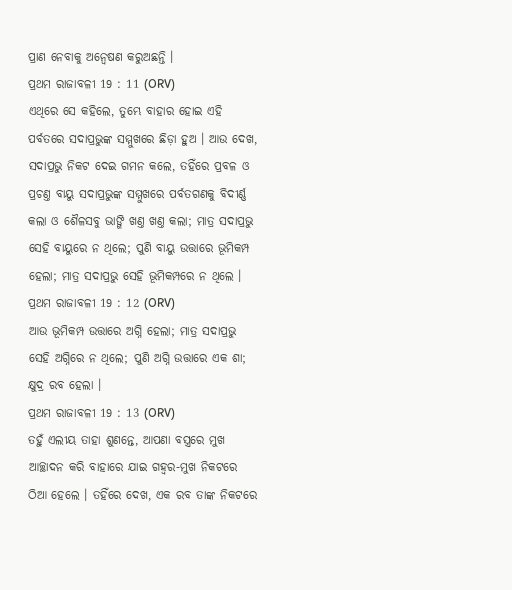ପ୍ରାଣ ନେବାକୁ ଅନ୍ଵେଷଣ କରୁଅଛନ୍ତି ।
ପ୍ରଥମ ରାଜାବଳୀ 19 : 11 (ORV)
ଏଥିରେ ସେ କହିଲେ, ତୁମ୍ଭେ ବାହାର ହୋଇ ଏହି ପର୍ବତରେ ସଦାପ୍ରଭୁଙ୍କ ସମ୍ମୁଖରେ ଛିଡ଼ା ହୁଅ । ଆଉ ଦେଖ, ସଦାପ୍ରଭୁ ନିକଟ ଦେଇ ଗମନ କଲେ, ତହିଁରେ ପ୍ରବଳ ଓ ପ୍ରଚଣ୍ତ ବାୟୁ ସଦାପ୍ରଭୁଙ୍କ ସମ୍ମୁଖରେ ପର୍ବତଗଣକୁ ବିଦୀର୍ଣ୍ଣ କଲା ଓ ଶୈଳସବୁ ଭାଙ୍ଗି ଖଣ୍ତ ଖଣ୍ତ କଲା; ମାତ୍ର ସଦାପ୍ରଭୁ ସେହି ବାୟୁରେ ନ ଥିଲେ; ପୁଣି ବାୟୁ ଉତ୍ତାରେ ଭୂମିକମ୍ପ ହେଲା; ମାତ୍ର ସଦାପ୍ରଭୁ ସେହି ଭୂମିକମ୍ପରେ ନ ଥିଲେ ।
ପ୍ରଥମ ରାଜାବଳୀ 19 : 12 (ORV)
ଆଉ ଭୂମିକମ୍ପ ଉତ୍ତାରେ ଅଗ୍ନି ହେଲା; ମାତ୍ର ସଦାପ୍ରଭୁ ସେହି ଅଗ୍ନିରେ ନ ଥିଲେ; ପୁଣି ଅଗ୍ନି ଉତ୍ତାରେ ଏକ ଶା; କ୍ଷୁଦ୍ର ରବ ହେଲା ।
ପ୍ରଥମ ରାଜାବଳୀ 19 : 13 (ORV)
ତହୁଁ ଏଲୀୟ ତାହା ଶୁଣନ୍ତେ, ଆପଣା ବସ୍ତ୍ରରେ ମୁଖ ଆଚ୍ଛାଦନ କରି ବାହାରେ ଯାଇ ଗହ୍ଵର-ମୁଖ ନିକଟରେ ଠିଆ ହେଲେ । ତହିଁରେ ଦେଖ, ଏକ ରବ ତାଙ୍କ ନିକଟରେ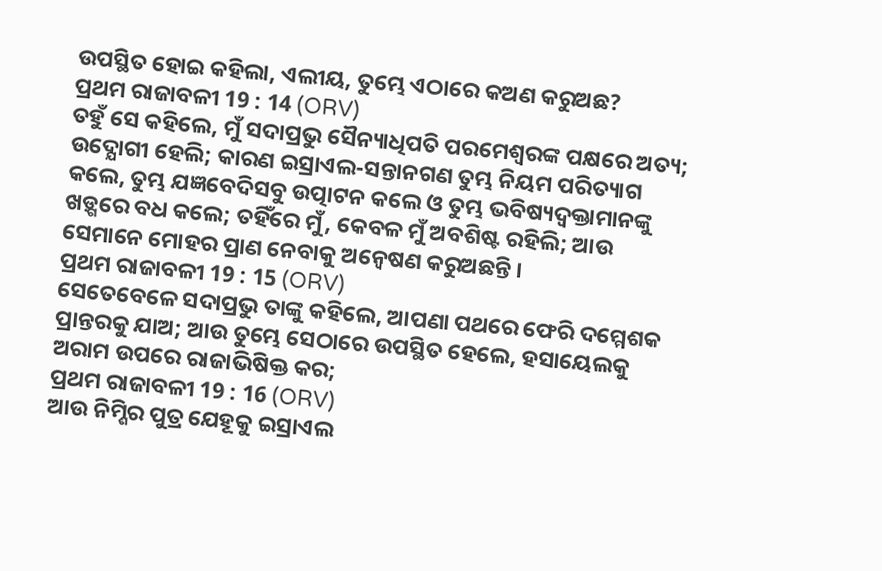ଉପସ୍ଥିତ ହୋଇ କହିଲା, ଏଲୀୟ, ତୁମ୍ଭେ ଏଠାରେ କଅଣ କରୁଅଛ?
ପ୍ରଥମ ରାଜାବଳୀ 19 : 14 (ORV)
ତହୁଁ ସେ କହିଲେ, ମୁଁ ସଦାପ୍ରଭୁ ସୈନ୍ୟାଧିପତି ପରମେଶ୍ଵରଙ୍କ ପକ୍ଷରେ ଅତ୍ୟ; ଉଦ୍ଯୋଗୀ ହେଲି; କାରଣ ଇସ୍ରାଏଲ-ସନ୍ତାନଗଣ ତୁମ୍ଭ ନିୟମ ପରିତ୍ୟାଗ କଲେ, ତୁମ୍ଭ ଯଜ୍ଞବେଦିସବୁ ଉତ୍ପାଟନ କଲେ ଓ ତୁମ୍ଭ ଭବିଷ୍ୟଦ୍ବକ୍ତାମାନଙ୍କୁ ଖଡ଼୍ଗରେ ବଧ କଲେ; ତହିଁରେ ମୁଁ, କେବଳ ମୁଁ ଅବଶିଷ୍ଟ ରହିଲି; ଆଉ ସେମାନେ ମୋହର ପ୍ରାଣ ନେବାକୁ ଅନ୍ଵେଷଣ କରୁଅଛନ୍ତି ।
ପ୍ରଥମ ରାଜାବଳୀ 19 : 15 (ORV)
ସେତେବେଳେ ସଦାପ୍ରଭୁ ତାଙ୍କୁ କହିଲେ, ଆପଣା ପଥରେ ଫେରି ଦମ୍ମେଶକ ପ୍ରାନ୍ତରକୁ ଯାଅ; ଆଉ ତୁମ୍ଭେ ସେଠାରେ ଉପସ୍ଥିତ ହେଲେ, ହସାୟେଲକୁ ଅରାମ ଉପରେ ରାଜାଭିଷିକ୍ତ କର;
ପ୍ରଥମ ରାଜାବଳୀ 19 : 16 (ORV)
ଆଉ ନିମ୍ଶିର ପୁତ୍ର ଯେହୂକୁ ଇସ୍ରାଏଲ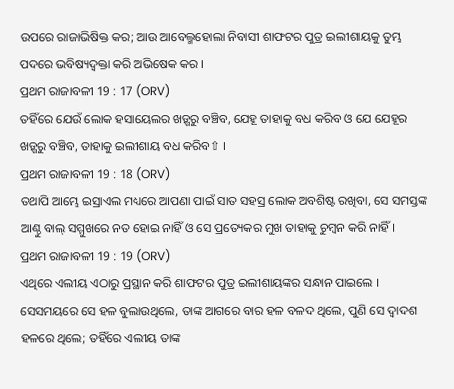ଉପରେ ରାଜାଭିଷିକ୍ତ କର; ଆଉ ଆବେଲ୍ମହୋଲା ନିବାସୀ ଶାଫଟର ପୁତ୍ର ଇଲୀଶାୟକୁ ତୁମ୍ଭ ପଦରେ ଭବିଷ୍ୟଦ୍ବକ୍ତା କରି ଅଭିଷେକ କର ।
ପ୍ରଥମ ରାଜାବଳୀ 19 : 17 (ORV)
ତହିଁରେ ଯେଉଁ ଲୋକ ହସାୟେଲର ଖଡ଼୍ଗରୁ ବଞ୍ଚିବ, ଯେହୂ ତାହାକୁ ବଧ କରିବ ଓ ଯେ ଯେହୂର ଖଡ଼୍ଗରୁ ବଞ୍ଚିବ, ତାହାକୁ ଇଲୀଶାୟ ବଧ କରିବ⇧ ।
ପ୍ରଥମ ରାଜାବଳୀ 19 : 18 (ORV)
ତଥାପି ଆମ୍ଭେ ଇସ୍ରାଏଲ ମଧ୍ୟରେ ଆପଣା ପାଇଁ ସାତ ସହସ୍ର ଲୋକ ଅବଶିଷ୍ଟ ରଖିବା, ସେ ସମସ୍ତଙ୍କ ଆଣ୍ଠୁ ବାଲ୍ ସମ୍ମୁଖରେ ନତ ହୋଇ ନାହିଁ ଓ ସେ ପ୍ରତ୍ୟେକର ମୁଖ ତାହାକୁ ଚୁମ୍ଵନ କରି ନାହିଁ।
ପ୍ରଥମ ରାଜାବଳୀ 19 : 19 (ORV)
ଏଥିରେ ଏଲୀୟ ଏଠାରୁ ପ୍ରସ୍ଥାନ କରି ଶାଫଟର ପୁତ୍ର ଇଲୀଶାୟଙ୍କର ସନ୍ଧାନ ପାଇଲେ । ସେସମୟରେ ସେ ହଳ ବୁଲାଉଥିଲେ, ତାଙ୍କ ଆଗରେ ବାର ହଳ ବଳଦ ଥିଲେ, ପୁଣି ସେ ଦ୍ଵାଦଶ ହଳରେ ଥିଲେ; ତହିଁରେ ଏଲୀୟ ତାଙ୍କ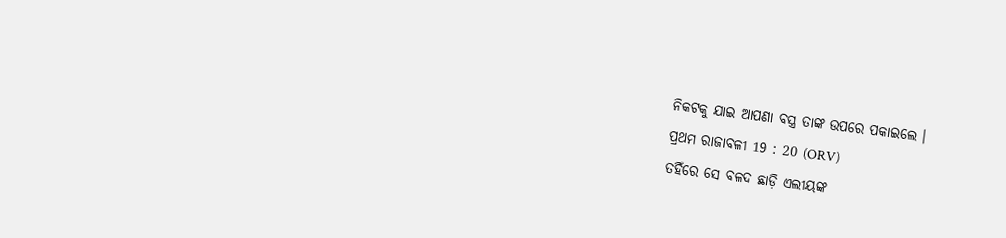ନିକଟକୁ ଯାଇ ଆପଣା ବସ୍ତ୍ର ତାଙ୍କ ଉପରେ ପକାଇଲେ ।
ପ୍ରଥମ ରାଜାବଳୀ 19 : 20 (ORV)
ତହିଁରେ ସେ ବଳଦ ଛାଡ଼ି ଏଲୀୟଙ୍କ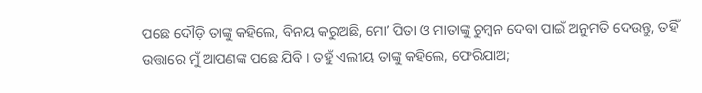ପଛେ ଦୌଡ଼ି ତାଙ୍କୁ କହିଲେ, ବିନୟ କରୁଅଛି, ମୋʼ ପିତା ଓ ମାତାଙ୍କୁ ଚୁମ୍ଵନ ଦେବା ପାଇଁ ଅନୁମତି ଦେଉନ୍ତୁ, ତହିଁ ଉତ୍ତାରେ ମୁଁ ଆପଣଙ୍କ ପଛେ ଯିବି । ତହୁଁ ଏଲୀୟ ତାଙ୍କୁ କହିଲେ, ଫେରିଯାଅ;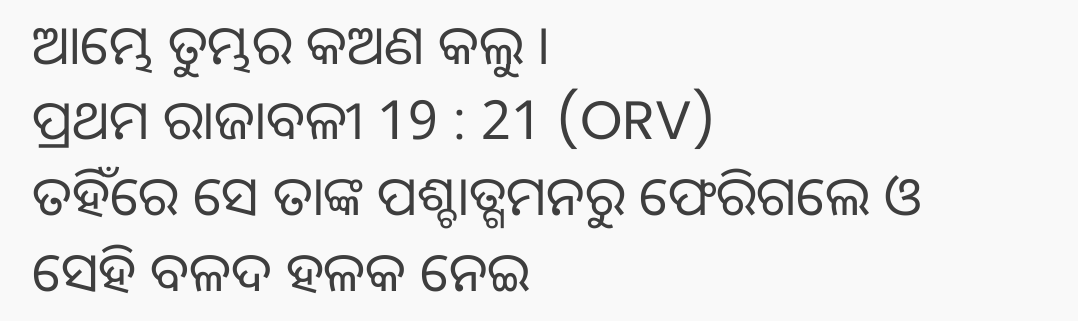ଆମ୍ଭେ ତୁମ୍ଭର କଅଣ କଲୁ ।
ପ୍ରଥମ ରାଜାବଳୀ 19 : 21 (ORV)
ତହିଁରେ ସେ ତାଙ୍କ ପଶ୍ଚାତ୍ଗମନରୁ ଫେରିଗଲେ ଓ ସେହି ବଳଦ ହଳକ ନେଇ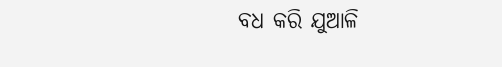ବଧ କରି ଯୁଆଳି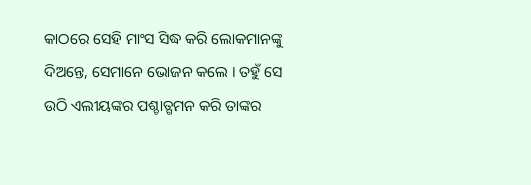କାଠରେ ସେହି ମାଂସ ସିଦ୍ଧ କରି ଲୋକମାନଙ୍କୁ ଦିଅନ୍ତେ, ସେମାନେ ଭୋଜନ କଲେ । ତହୁଁ ସେ ଉଠି ଏଲୀୟଙ୍କର ପଶ୍ଚାତ୍ଗମନ କରି ତାଙ୍କର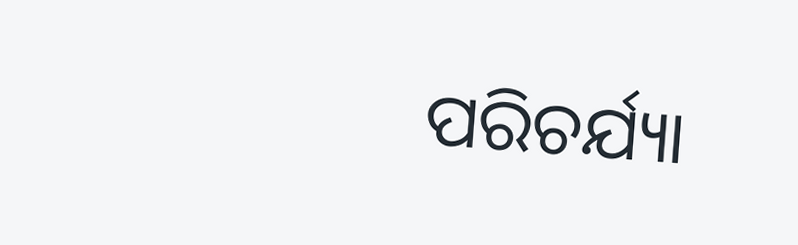ପରିଚର୍ଯ୍ୟା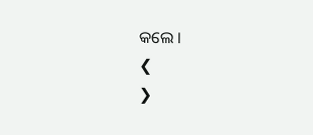କଲେ ।
❮
❯